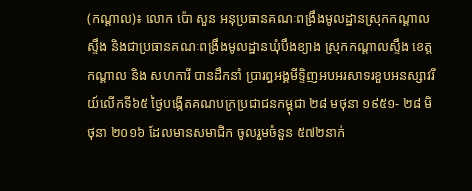(កណ្តាល)៖ លោក ប៉ោ សួន អនុប្រធានគណៈពង្រឹងមូលដ្ឋានស្រុកកណ្ដាលស្ទឹង និងជាប្រធានគណៈពង្រឹងមូលដ្ឋានឃុំបឹងខ្យាង ស្រុកកណ្ដាលស្ទឹង ខេត្តកណ្ដាល និង សហការី បានដឹកនាំ ប្រារព្ធអង្គមីទ្ទិញអបអរសាទរខួបអនស្សាវរីយ៍លើកទី៦៥ ថ្ងៃបង្កើតគណបក្រប្រជាជនកម្ពុជា ២៨ មថុនា ១៩៥១- ២៨ មិថុនា ២០១៦ ដែលមានសមាជិក ចូលរួមចំនួន ៥៧២នាក់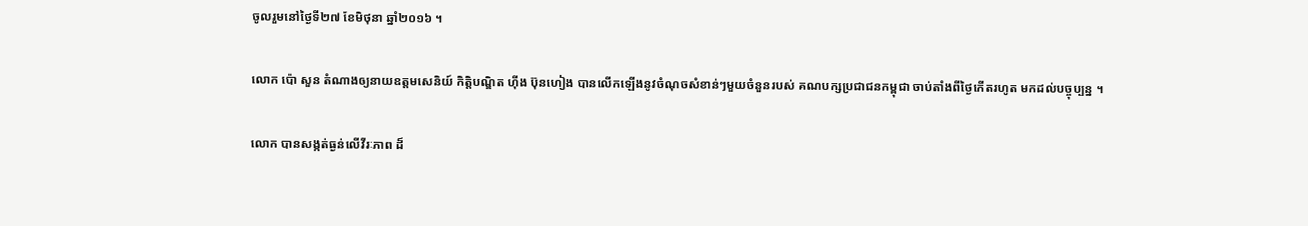ចូលរួមនៅថ្ងៃទី២៧ ខែមិថុនា ឆ្នាំ២០១៦ ។

លោក ប៉ោ សួន តំណាងឲ្យនាយឧត្តមសេនិយ៍ កិត្តិបណ្ឌិត ហ៊ីង ប៊ុនហៀង បានលើកឡើងនូវចំណុចសំខាន់ៗមួយចំនួនរបស់ គណបក្សប្រជាជនកម្ពុជា ចាប់តាំងពីថ្ងៃកើតរហូត មកដល់បច្ចុប្បន្ន ។

លោក បានសង្កត់ធ្ងន់លើវីរៈភាព ដ៏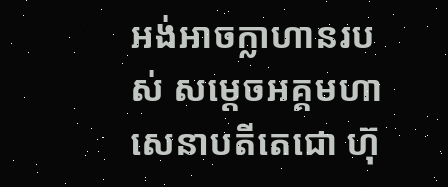អង់អាចក្លាហានរបស់ សម្ដេចអគ្គមហាសេនាបតីតេជោ ហ៊ុ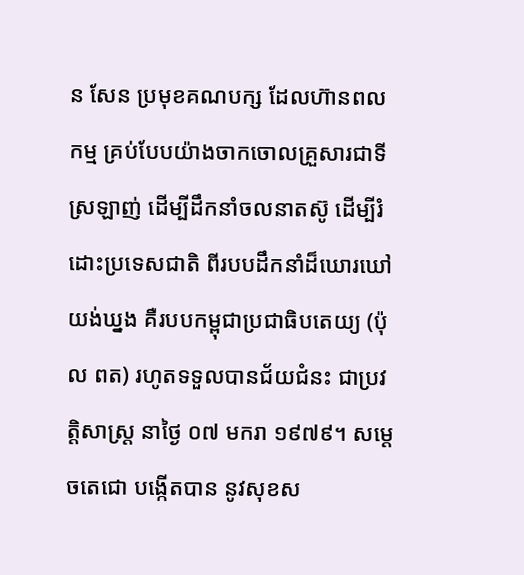ន សែន ប្រមុខគណបក្ស ដែលហ៊ានពលកម្ម គ្រប់បែបយ៉ាងចាកចោលគ្រួសារជាទី ស្រឡាញ់ ដើម្បីដឹកនាំចលនាតស៊ូ ដើម្បីរំដោះប្រទេសជាតិ ពីរបបដឹកនាំដ៏ឃោរឃៅយង់ឃ្នង គឺរបបកម្ពុជាប្រជាធិបតេយ្យ (ប៉ុល ពត) រហូតទទួលបានជ័យជំនះ ជាប្រវត្តិសាស្រ្ត នាថ្ងៃ ០៧ មករា ១៩៧៩។ សម្ដេចតេជោ បង្កើតបាន នូវសុខស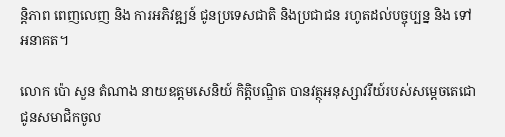ន្តិភាព ពេញលេញ និង ការអភិវឌ្ឍន៍ ជូនប្រទេសជាតិ និងប្រជាជន រហូតដល់បច្ចុប្បន្ន និង ទៅអនាគត។

លោក ប៉ោ សួន តំណាង នាយឧត្តមសេនិយ៍ កិត្តិបណ្ឌិត បានវត្ថុអនុស្សាវរីយ៍របស់សម្ដេចតេជោ ជូនសមាជិកចូល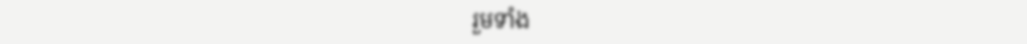រួមទាំង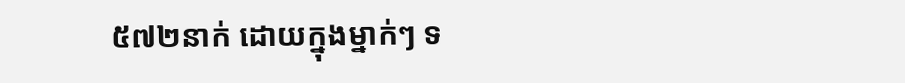៥៧២នាក់ ដោយក្នុងម្នាក់ៗ ទ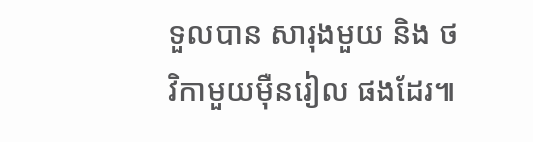ទួលបាន សារុងមួយ និង ថវិកាមួយម៉ឺនរៀល ផងដែរ៕